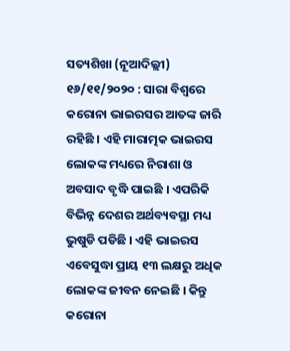ସତ୍ୟଶିଖା (ନୂଆଦିଲ୍ଲୀ) ୧୬/୧୧/୨୦୨୦ : ସାରା ବିଶ୍ୱରେ କରୋନା ଭାଇରସର ଆତଙ୍କ ଜାରି ରହିଛି । ଏହି ମାରାତ୍ମକ ଭାଇରସ ଲୋକଙ୍କ ମଧ୍ୟରେ ନିରାଶା ଓ ଅବସାଦ ବୃଦ୍ଧି ପାଇଛି । ଏପରିକି ବିଭିନ୍ନ ଦେଶର ଅର୍ଥବ୍ୟବସ୍ଥା ମଧ୍ୟ ଭୁଷୁଡି ପଡିଛି । ଏହି ଭାଇରସ ଏବେସୁଦ୍ଧା ପ୍ରାୟ ୧୩ ଲକ୍ଷରୁ ଅଧିକ ଲୋକଙ୍କ ଜୀବନ ନେଇଛି । କିନ୍ତୁ କରୋନା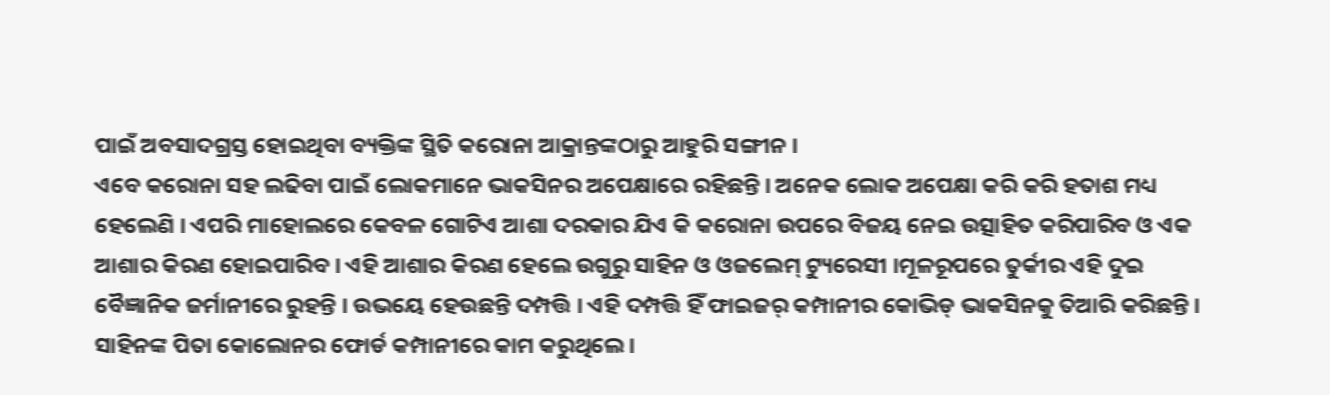ପାଇଁ ଅବସାଦଗ୍ରସ୍ତ ହୋଇଥିବା ବ୍ୟକ୍ତିଙ୍କ ସ୍ଥିତି କରୋନା ଆକ୍ରାନ୍ତଙ୍କଠାରୁ ଆହୁରି ସଙ୍ଗୀନ ।
ଏବେ କରୋନା ସହ ଲଢିବା ପାଇଁ ଲୋକମାନେ ଭାକସିନର ଅପେକ୍ଷାରେ ରହିଛନ୍ତି । ଅନେକ ଲୋକ ଅପେକ୍ଷା କରି କରି ହତାଶ ମଧ୍ୟ ହେଲେଣି । ଏପରି ମାହୋଲରେ କେବଳ ଗୋଟିଏ ଆଶା ଦରକାର ଯିଏ କି କରୋନା ଉପରେ ବିଜୟ ନେଇ ଉତ୍ସାହିତ କରିପାରିବ ଓ ଏକ ଆଶାର କିରଣ ହୋଇପାରିବ । ଏହି ଆଶାର କିରଣ ହେଲେ ଉଗୁରୁ ସାହିନ ଓ ଓଜଲେମ୍ ଟ୍ୟୁରେସୀ ।ମୂଳରୂପରେ ତୁର୍କୀର ଏହି ଦୁଇ ବୈଜ୍ଞାନିକ ଜର୍ମାନୀରେ ରୁହନ୍ତି । ଉଭୟେ ହେଉଛନ୍ତି ଦମ୍ପତ୍ତି । ଏହି ଦମ୍ପତ୍ତି ହିଁ ଫାଇଜର୍ କମ୍ପାନୀର କୋଭିଡ୍ ଭାକସିନକୁ ତିଆରି କରିଛନ୍ତି ।
ସାହିନଙ୍କ ପିତା କୋଲୋନର ଫୋର୍ଡ କମ୍ପାନୀରେ କାମ କରୁଥିଲେ ।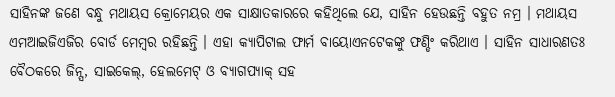ସାହିନଙ୍କ ଜଣେ ବନ୍ଧୁ ମଥାୟସ କ୍ରୋମେୟର ଏକ ସାକ୍ଷାତକାରରେ କହିଥିଲେ ଯେ, ସାହିନ ହେଉଛନ୍ତି ବହୁତ ନମ୍ର । ମଥାୟସ ଏମଆଇଜିଏଜିର ବୋର୍ଡ ମେମ୍ବର ରହିଛନ୍ତି । ଏହା କ୍ୟାପିଟାଲ ଫାର୍ମ ବାୟୋଏନଟେକଙ୍କୁ ଫଣ୍ଡିଂ କରିଥାଏ । ସାହିନ ସାଧାରଣତଃ ବୈଠକରେ ଜିନ୍ସ, ସାଇକେଲ୍, ହେଲମେଟ୍ ଓ ବ୍ୟାଗପ୍ୟାକ୍ ସହ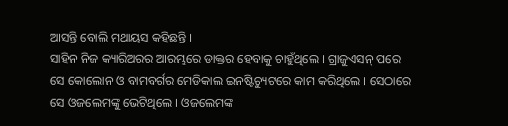ଆସନ୍ତି ବୋଲି ମଥାୟସ କହିଛନ୍ତି ।
ସାହିନ ନିଜ କ୍ୟାରିଅରର ଆରମ୍ଭରେ ଡାକ୍ତର ହେବାକୁ ଚାହୁଁଥିଲେ । ଗ୍ରାଜୁଏସନ୍ ପରେ ସେ କୋଲୋନ ଓ ବାମବର୍ଗର ମେଡିକାଲ ଇନଷ୍ଟିଚ୍ୟୁଟରେ କାମ କରିଥିଲେ । ସେଠାରେ ସେ ଓଜଲେମଙ୍କୁ ଭେଟିଥିଲେ । ଓଜଲେମଙ୍କ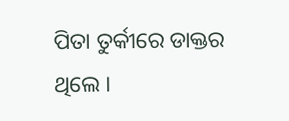ପିତା ତୁର୍କୀରେ ଡାକ୍ତର ଥିଲେ ।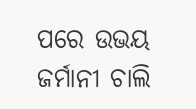ପରେ ଉଭୟ ଜର୍ମାନୀ ଚାଲି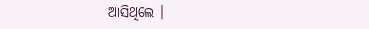ଆସିଥିଲେ ।